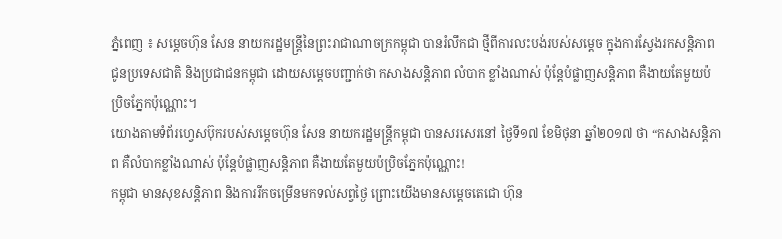ភ្នំពេញ ៖ សម្តេចហ៊ុន សែន នាយករដ្ឋមន្ត្រីនៃព្រះរាជាណាចក្រកម្ពុជា បានរំលឹកជា ថ្មីពីការលះបង់របស់សម្តេច ក្នុងការស្វែងរកសន្តិភាព ជូនប្រទេសជាតិ និងប្រជាជនកម្ពុជា ដោយសម្តេចបញ្ជាក់ថា កសាងសន្តិភាព លំបាក ខ្លាំងណាស់ ប៉ុន្តែបំផ្លាញសន្តិភាព គឺងាយតែមួយប៉ប្រិចភ្នែកប៉ុណ្ណោះ។
យោងតាមទំព័រហ្វេសប៊ុករបស់សម្តេចហ៊ុន សែន នាយករដ្ឋមន្ត្រីកម្ពុជា បានសរសេរនៅ ថ្ងៃទី១៧ ខែមិថុនា ឆ្នាំ២០១៧ ថា “កសាងសន្តិភាព គឺលំបាកខ្លាំងណាស់ ប៉ុន្តែបំផ្លាញសន្តិភាព គឺងាយតែមួយប៉ប្រិចភ្នែកប៉ុណ្ណោះ!
កម្ពុជា មានសុខសន្តិភាព និងការរីកចម្រើនមកទល់សព្វថ្ងៃ ព្រោះយើងមានសម្តេចតេជោ ហ៊ុន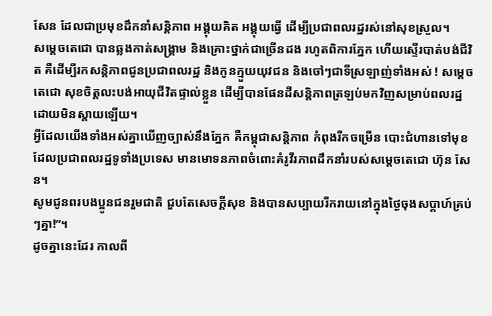សែន ដែលជាប្រមុខដឹកនាំសន្តិភាព អង្គុយគិត អង្គុយធ្វើ ដើម្បីប្រជាពលរដ្ឋរស់នៅសុខស្រួល។
សម្តេចតេជោ បានឆ្លងកាត់សង្គ្រាម និងគ្រោះថ្នាក់ជាច្រើនដង រហូតពិការភ្នែក ហើយស្ទើរបាត់បង់ជីវិត គឺដើម្បីរកសន្តិភាពជូនប្រជាពលរដ្ឋ និងកូនក្មួយយុវជន និងចៅៗជាទីស្រឡាញ់ទាំងអស់ ! សម្តេចតេជោ សុខចិត្តលះបង់អាយុជីវិតផ្ទាល់ខ្លួន ដើម្បីបានផែនដីសន្តិភាពត្រឡប់មកវិញសម្រាប់ពលរដ្ឋ ដោយមិនស្តាយឡើយ។
អ្វីដែលយើងទាំងអស់គ្នាឃើញច្បាស់នឹងភ្នែក គឺកម្ពុជាសន្តិភាព កំពុងរីកចម្រើន បោះជំហានទៅមុខ ដែលប្រជាពលរដ្ឋទូទាំងប្រទេស មានមោទនភាពចំពោះគំរូវីរភាពដឹកនាំរបស់សម្តេចតេជោ ហ៊ុន សែន។
សូមជូនពរបងប្អូនជនរួមជាតិ ជួបតែសេចក្តីសុខ និងបានសប្បាយរីករាយនៅក្នុងថ្ងៃចុងសប្តាហ៍គ្រប់ៗគ្នា!”។
ដូចគ្នានេះដែរ កាលពី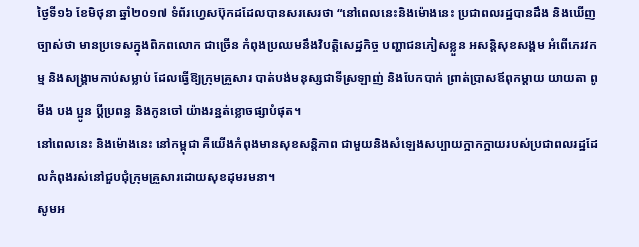ថ្ងៃទី១៦ ខែមិថុនា ឆ្នាំ២០១៧ ទំព័រហ្វេសប៊ុកដដែលបានសរសេរថា “នៅពេលនេះនិងម៉ោងនេះ ប្រជាពលរដ្ឋបានដឹង និងឃើញច្បាស់ថា មានប្រទេសក្នុងពិភពលោក ជាច្រើន កំពុងប្រឈមនឹងវិបត្តិសេដ្ឋកិច្ច បញ្ហាជនភៀសខ្លួន អសន្តិសុខសង្គម អំពើភេរវកម្ម និងសង្គ្រាមកាប់សម្លាប់ ដែលធ្វើឱ្យក្រុមគ្រួសារ បាត់បង់មនុស្សជាទីស្រឡាញ់ និងបែកបាក់ ព្រាត់ប្រាសឪពុកម្តាយ យាយតា ពូ មីង បង ប្អូន ប្តីប្រពន្ធ និងកូនចៅ យ៉ាងរន្ឋត់ខ្លោចផ្សាបំផុត។
នៅពេលនេះ និងម៉ោងនេះ នៅកម្ពុជា គឺយើងកំពុងមានសុខសន្តិភាព ជាមួយនិងសំឡេងសប្បាយក្អាកក្អាយរបស់ប្រជាពលរដ្ឋដែលកំពុងរស់នៅជួបជុំក្រុមគ្រួសារដោយសុខដុមរមនា។
សូមអ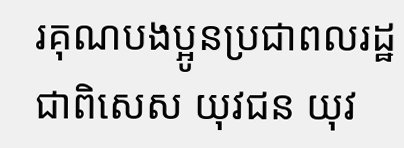រគុណបងប្អូនប្រជាពលរដ្ឋ ជាពិសេស យុវជន យុវ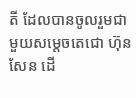តី ដែលបានចូលរួមជាមួយសម្តេចតេជោ ហ៊ុន សែន ដើ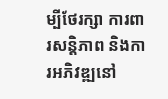ម្បីថែរក្សា ការពារសន្តិភាព និងការអភិវឌ្ឍនៅ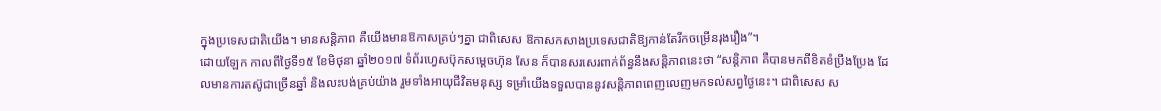ក្នុងប្រទេសជាតិយើង។ មានសន្តិភាព គឺយើងមានឱកាសគ្រប់ៗគ្នា ជាពិសេស ឱកាសកសាងប្រទេសជាតិឱ្យកាន់តែរីកចម្រើនរុងរឿង”។
ដោយឡែក កាលពីថ្ងៃទី១៥ ខែមិថុនា ឆ្នាំ២០១៧ ទំព័រហ្វេសប៊ុកសម្តេចហ៊ុន សែន ក៏បានសរសេរពាក់ព័ន្ធនឹងសន្តិភាពនេះថា “សន្តិភាព គឺបានមកពីខិតខំប្រឹងប្រែង ដែលមានការតស៊ូជាច្រើនឆ្នាំ និងលះបង់គ្រប់យ៉ាង រួមទាំងអាយុជីវិតមនុស្ស ទម្រាំយើងទទួលបាននូវសន្តិភាពពេញលេញមកទល់សព្វថ្ងៃនេះ។ ជាពិសេស ស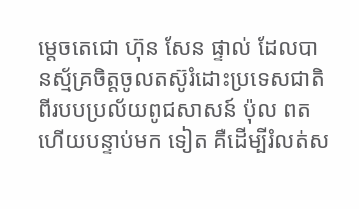ម្តេចតេជោ ហ៊ុន សែន ផ្ទាល់ ដែលបានស្ម័គ្រចិត្តចូលតស៊ូរំដោះប្រទេសជាតិពីរបបប្រល័យពូជសាសន៍ ប៉ុល ពត ហើយបន្ទាប់មក ទៀត គឺដើម្បីរំលត់ស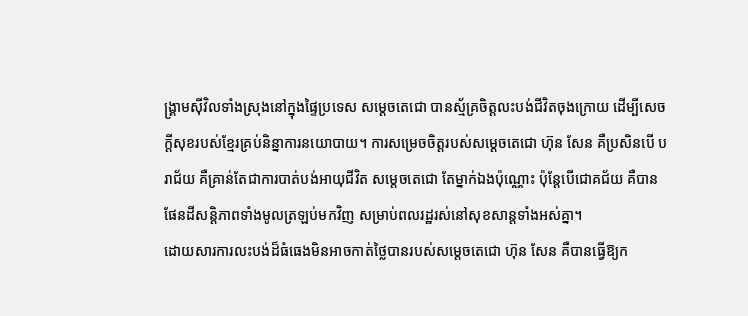ង្គ្រាមស៊ីវិលទាំងស្រុងនៅក្នុងផ្ទៃប្រទេស សម្តេចតេជោ បានស្ម័គ្រចិត្តលះបង់ជីវិតចុងក្រោយ ដើម្បីសេចក្តីសុខរបស់ខ្មែរគ្រប់និន្នាការនយោបាយ។ ការសម្រេចចិត្តរបស់សម្តេចតេជោ ហ៊ុន សែន គឺប្រសិនបើ បរាជ័យ គឺគ្រាន់តែជាការបាត់បង់អាយុជីវិត សម្តេចតេជោ តែម្នាក់ឯងប៉ុណ្ណោះ ប៉ុន្តែបើជោគជ័យ គឺបានផែនដីសន្តិភាពទាំងមូលត្រឡប់មកវិញ សម្រាប់ពលរដ្ឋរស់នៅសុខសាន្តទាំងអស់គ្នា។
ដោយសារការលះបង់ដ៏ធំធេងមិនអាចកាត់ថ្លៃបានរបស់សម្តេចតេជោ ហ៊ុន សែន គឺបានធ្វើឱ្យក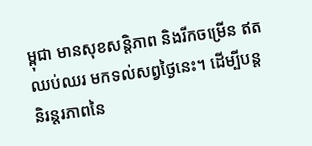ម្ពុជា មានសុខសន្តិភាព និងរីកចម្រើន ឥតឈប់ឈរ មកទល់សព្វថ្ងៃនេះ។ ដើម្បីបន្តនិរន្តរភាពនៃ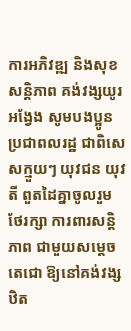ការអភិវឌ្ឍ និងសុខសន្តិភាព គង់វង្សយូរអង្វែង សូមបងប្អូនប្រជាពលរដ្ឋ ជាពិសេសក្មួយៗ យុវជន យុវតី ពួតដៃគ្នាចូលរួម ថែរក្សា ការពារសន្តិភាព ជាមួយសម្តេចតេជោ ឱ្យនៅគង់វង្សឋិត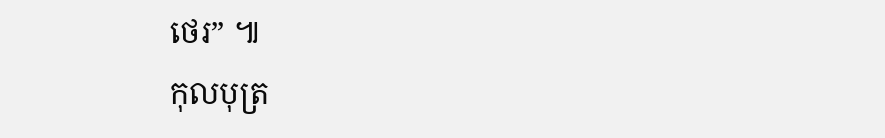ថេរ” ៕
កុលបុត្រ